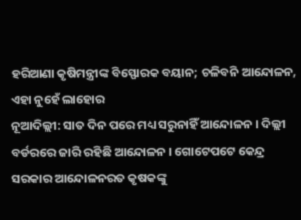ହରିଆଣା କୃଷିମନ୍ତ୍ରୀଙ୍କ ବିସ୍ଫୋରକ ବୟାନ; ଚଳିବନି ଆନ୍ଦୋଳନ, ଏହା ନୁହେଁ ଲାହୋର
ନୂଆଦିଲ୍ଲୀ: ସାତ ଦିନ ପରେ ମଧ୍ୟ ସରୁନାହିଁ ଆନ୍ଦୋଳନ । ଦିଲ୍ଲୀ ବର୍ଡରରେ ଜାରି ରହିଛି ଆନ୍ଦୋଳନ । ଗୋଟେପଟେ କେନ୍ଦ୍ର ସରକାର ଆନ୍ଦୋଳନରତ କୃଷକଙ୍କୁ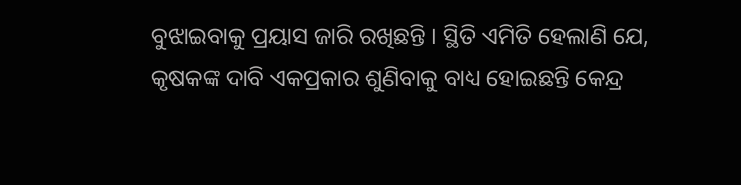ବୁଝାଇବାକୁ ପ୍ରୟାସ ଜାରି ରଖିଛନ୍ତି । ସ୍ଥିତି ଏମିତି ହେଲାଣି ଯେ, କୃଷକଙ୍କ ଦାବି ଏକପ୍ରକାର ଶୁଣିବାକୁ ବାଧ୍ୟ ହୋଇଛନ୍ତି କେନ୍ଦ୍ର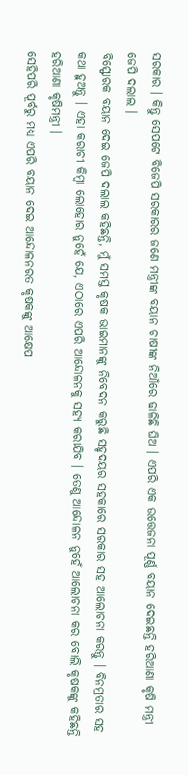ସରକାର । କିନ୍ତୁ ସେପଟେ ବିଜେପି ସରକାରର ଜଣେ ମନ୍ତ୍ରୀଙ୍କ ବୟାନ ଚାଷୀଙ୍କ ନିଆଁରେ ଢାଳିଛି ଘିଅ । ଏପରି ଏକ ଉତ୍ତେଜନା ପୂର୍ଣ୍ଣ ବୟାନ ଦେଇଛନ୍ତି ହରିଆଣା କୃଷି ମନ୍ତ୍ରୀ ଜେପି ଦଲାଲ ।
ବିସ୍ଫୋରକ ବୟାନ ଦେଇ ଜେପି ଦଲାଲ କହିଛନ୍ତି, ମୁଁ ସମସ୍ତ କୃଷକ ଭାଇମାନଙ୍କୁ ନିବେଦନ କରୁଛି ସହୃଦୟର ସହକାରେ ସରକାର ସହ ଆଲୋଚନା କରନ୍ତୁ । ବିନମ୍ରତାର ସହ କଥା ହୁଅନ୍ତୁ । ଏହା କରାଚୀ କିମ୍ବା ଲୋହୋର ନୁହେଁ ଯେ, ଏଠାରେ ଏପରି ଆନ୍ଦୋଳନକୁ ସହ୍ୟ କରାଯିବ । ତେଣୁ ଆନ୍ଦୋଳନ ନୁହେଁ ଆଲୋଚନା କର ବୋଲି କୃଷକଙ୍କୁ କହିଛନ୍ତି ହରିଆଣା କୃଷିମନ୍ତ୍ରୀ ।
ସେହିପରି ପୂର୍ବରୁ ମଧ୍ୟ ଏପରି ବୟାନ ଦେଇ ଆନ୍ଦୋଳନରତ କୃଷକଙ୍କୁ ଆକ୍ଷେପ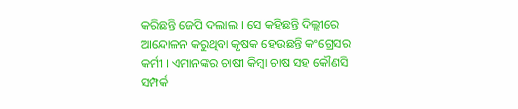କରିଛନ୍ତି ଜେପି ଦଲାଲ । ସେ କହିଛନ୍ତି ଦିଲ୍ଲୀରେ ଆନ୍ଦୋଳନ କରୁଥିବା କୃଷକ ହେଉଛନ୍ତି କଂଗ୍ରେସର କର୍ମୀ । ଏମାନଙ୍କର ଚାଷୀ କିମ୍ବା ଚାଷ ସହ କୌଣସି ସମ୍ପର୍କ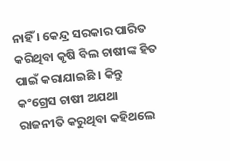ନାହିଁ । କେନ୍ଦ୍ର ସରକାର ପାରିତ କରିଥିବା କୃଷି ବିଲ ଚାଷୀଙ୍କ ହିତ ପାଇଁ କରାଯାଇଛି । କିନ୍ତୁ କଂଗ୍ରେସ ଚାଷୀ ଅଯଥା ରାଜନୀତି କରୁଥିବା କହିଥଲେ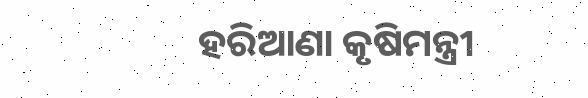ହରିଆଣା କୃଷିମନ୍ତ୍ରୀ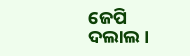ଜେପି ଦଲାଲ ।